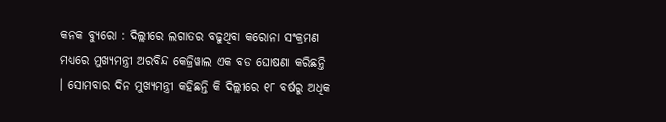କନକ ବ୍ୟୁରୋ : ଦିଲ୍ଲୀରେ ଲଗାତର ବଢୁଥିବା କରୋନା ସଂକ୍ରମଣ ମଧ୍ୟରେ ମୁଖ୍ୟମନ୍ତ୍ରୀ ଅରବିନ୍ଦ କେଜ୍ରିୱାଲ ଏକ ବଡ ଘୋଷଣା କରିଛନ୍ତି । ସୋମବାର ଦିନ ମୁଖ୍ୟମନ୍ତ୍ରୀ କହିଛନ୍ତି କି ଦିଲ୍ଲୀରେ ୧୮ ବର୍ଷରୁ ଅଧିକ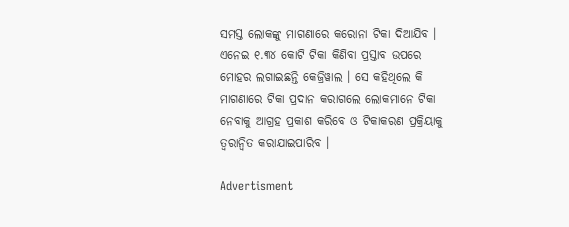ସମସ୍ତ ଲୋକଙ୍କୁ ମାଗଣାରେ କରୋନା ଟିକା ଦିଆଯିବ । ଏନେଇ ୧.୩୪ କୋଟି ଟିକା କିଣିବା ପ୍ରସ୍ତାବ ଉପରେ ମୋହର ଲଗାଇଛନ୍ତି କେଜ୍ରିୱାଲ । ସେ କହିଥିଲେ କି ମାଗଣାରେ ଟିକା ପ୍ରଦାନ କରାଗଲେ ଲୋକମାନେ ଟିକା ନେବାକୁ ଆଗ୍ରହ ପ୍ରକାଶ କରିବେ ଓ ଟିକାକରଣ ପ୍ରକ୍ରିୟାକୁ ତ୍ୱରାନ୍ୱିତ କରାଯାଇପାରିବ ।

Advertisment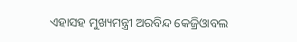ଏହାସହ ମୁଖ୍ୟମନ୍ତ୍ରୀ ଅରବିନ୍ଦ କେଜ୍ରିଓାବଲ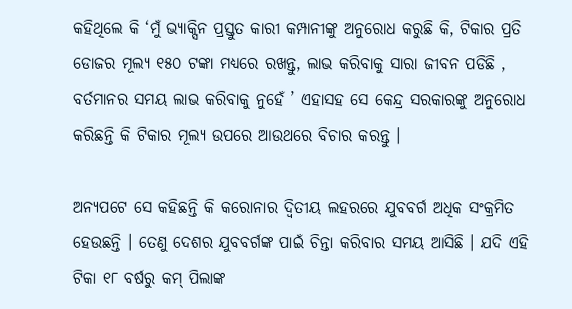କହିଥିଲେ କି ‘ମୁଁ ଭ୍ୟାକ୍ସିନ ପ୍ରସ୍ତୁତ କାରୀ କମ୍ପାନୀଙ୍କୁ ଅନୁରୋଧ କରୁଛି କି, ଟିକାର ପ୍ରତି ଡୋଜର ମୂଲ୍ୟ ୧୫୦ ଟଙ୍କା ମଧ୍ୟରେ ରଖନ୍ତୁ, ଲାଭ କରିବାକୁ ସାରା ଜୀବନ ପଡିଛି , ବର୍ତମାନର ସମୟ ଲାଭ କରିବାକୁ ନୁହେଁ ’ ଏହାସହ ସେ କେନ୍ଦ୍ର ସରକାରଙ୍କୁ ଅନୁରୋଧ କରିଛନ୍ତି କି ଟିକାର ମୂଲ୍ୟ ଉପରେ ଆଉଥରେ ବିଚାର କରନ୍ତୁ ।

ଅନ୍ୟପଟେ ସେ କହିଛନ୍ତି କି କରୋନାର ଦ୍ୱିତୀୟ ଲହରରେ ଯୁବବର୍ଗ ଅଧିକ ସଂକ୍ରମିତ ହେଉଛନ୍ତି । ତେଣୁ ଦେଶର ଯୁବବର୍ଗଙ୍କ ପାଇଁ ଚିନ୍ତା କରିବାର ସମୟ ଆସିଛି । ଯଦି ଏହି ଟିକା ୧୮ ବର୍ଷରୁ କମ୍ ପିଲାଙ୍କ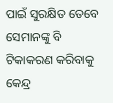ପାଇଁ ସୁରକ୍ଷିତ ତେବେ ସେମାନଙ୍କୁ ବି ଟିକାକରଣ କରିବାକୁ କେନ୍ଦ୍ର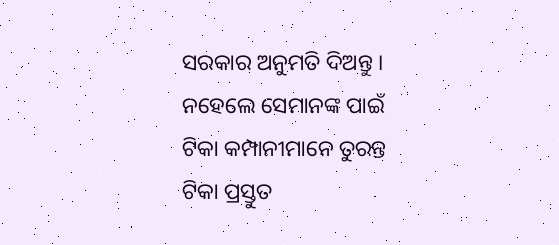ସରକାର ଅନୁମତି ଦିଅନ୍ତୁ । ନହେଲେ ସେମାନଙ୍କ ପାଇଁ ଟିକା କମ୍ପାନୀମାନେ ତୁରନ୍ତ ଟିକା ପ୍ରସ୍ତୁତ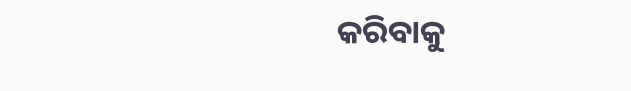କରିବାକୁ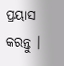ପ୍ରୟାସ କରନ୍ତୁ ।